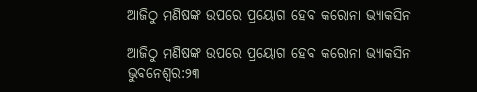ଆଜିଠୁ ମଣିଷଙ୍କ ଉପରେ ପ୍ରୟୋଗ ହେବ କରୋନା ଭ୍ୟାକସିନ

ଆଜିଠୁ ମଣିଷଙ୍କ ଉପରେ ପ୍ରୟୋଗ ହେବ କରୋନା ଭ୍ୟାକସିନ
ଭୁବନେଶ୍ୱର:୨୩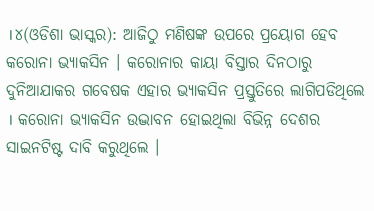।୪(ଓଡିଶା ଭାସ୍କର): ଆଜିଠୁ ମଣିଷଙ୍କ ଉପରେ ପ୍ରୟୋଗ ହେବ କରୋନା ଭ୍ୟାକସିନ । କରୋନାର କାୟା ବିସ୍ତାର ଦିନଠାରୁ ଦୁନିଆଯାକର ଗବେଷକ ଏହାର ଭ୍ୟାକସିନ ପ୍ରସ୍ତୁତିରେ ଲାଗିପଡିଥିଲେ । କରୋନା ଭ୍ୟାକସିନ ଉଦ୍ଭାବନ ହୋଇଥିଲା ବିଭିନ୍ନ ଦେଶର ସାଇନଟିଷ୍ଟ ଦାବି କରୁଥିଲେ ।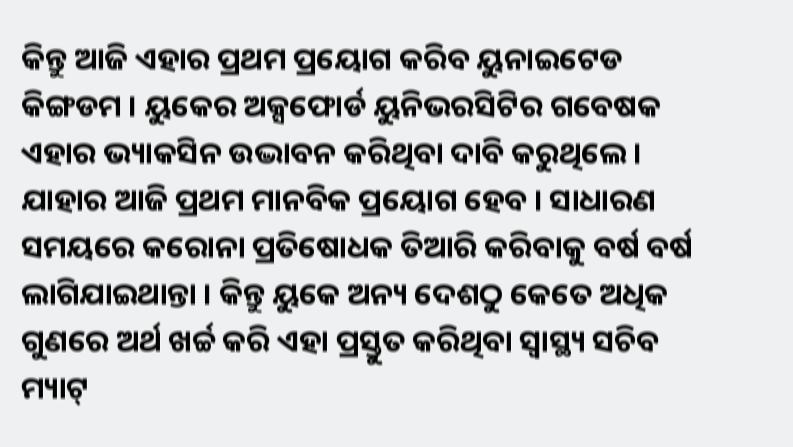କିନ୍ତୁ ଆଜି ଏହାର ପ୍ରଥମ ପ୍ରୟୋଗ କରିବ ୟୁନାଇଟେଡ କିଙ୍ଗଡମ । ୟୁକେର ଅକ୍ସଫୋର୍ଡ ୟୁନିଭରସିଟିର ଗବେଷକ ଏହାର ଭ୍ୟାକସିନ ଉଦ୍ଭାବନ କରିଥିବା ଦାବି କରୁଥିଲେ । ଯାହାର ଆଜି ପ୍ରଥମ ମାନବିକ ପ୍ରୟୋଗ ହେବ । ସାଧାରଣ ସମୟରେ କରୋନା ପ୍ରତିଷୋଧକ ତିଆରି କରିବାକୁ ବର୍ଷ ବର୍ଷ ଲାଗିଯାଇଥାନ୍ତା । କିନ୍ତୁ ୟୁକେ ଅନ୍ୟ ଦେଶଠୁ କେତେ ଅଧିକ ଗୁଣରେ ଅର୍ଥ ଖର୍ଚ୍ଚ କରି ଏହା ପ୍ରସ୍ତୁତ କରିଥିବା ସ୍ୱାସ୍ଥ୍ୟ ସଚିବ ମ୍ୟାଟ୍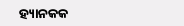ହ୍ୟାନକକ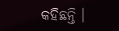କହିଛନ୍ତି ।